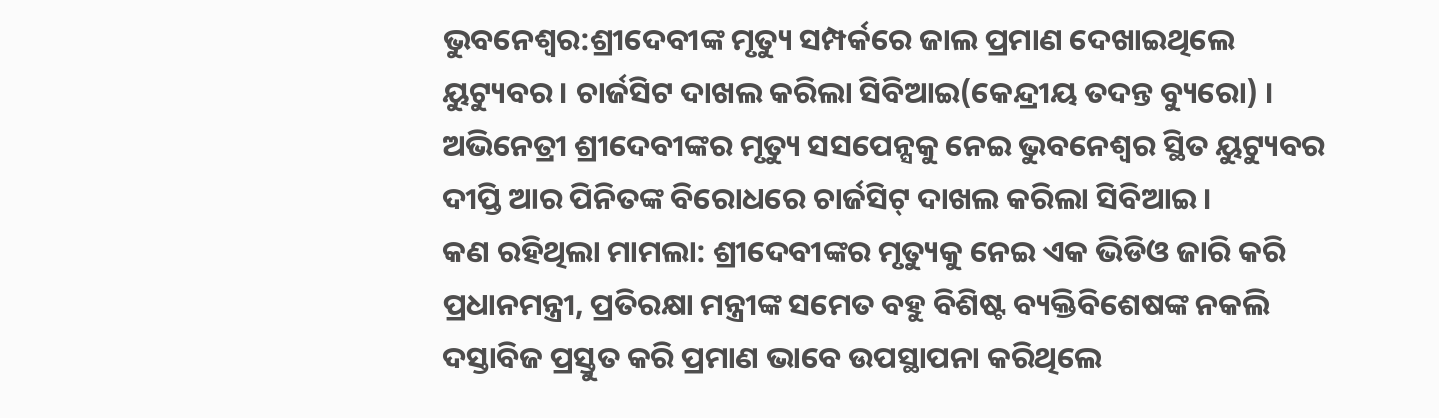ଭୁବନେଶ୍ବର:ଶ୍ରୀଦେବୀଙ୍କ ମୃତ୍ୟୁ ସମ୍ପର୍କରେ ଜାଲ ପ୍ରମାଣ ଦେଖାଇଥିଲେ ୟୁଟ୍ୟୁବର । ଚାର୍ଜସିଟ ଦାଖଲ କରିଲା ସିବିଆଇ(କେନ୍ଦ୍ରୀୟ ତଦନ୍ତ ବ୍ୟୁରୋ) । ଅଭିନେତ୍ରୀ ଶ୍ରୀଦେବୀଙ୍କର ମୃତ୍ୟୁ ସସପେନ୍ସକୁ ନେଇ ଭୁବନେଶ୍ବର ସ୍ଥିତ ୟୁଟ୍ୟୁବର ଦୀପ୍ତି ଆର ପିନିତଙ୍କ ବିରୋଧରେ ଚାର୍ଜସିଟ୍ ଦାଖଲ କରିଲା ସିବିଆଇ ।
କଣ ରହିଥିଲା ମାମଲା: ଶ୍ରୀଦେବୀଙ୍କର ମୃତ୍ୟୁକୁ ନେଇ ଏକ ଭିଡିଓ ଜାରି କରି ପ୍ରଧାନମନ୍ତ୍ରୀ, ପ୍ରତିରକ୍ଷା ମନ୍ତ୍ରୀଙ୍କ ସମେତ ବହୁ ବିଶିଷ୍ଟ ବ୍ୟକ୍ତିବିଶେଷଙ୍କ ନକଲି ଦସ୍ତାବିଜ ପ୍ରସ୍ତୁତ କରି ପ୍ରମାଣ ଭାବେ ଉପସ୍ଥାପନା କରିଥିଲେ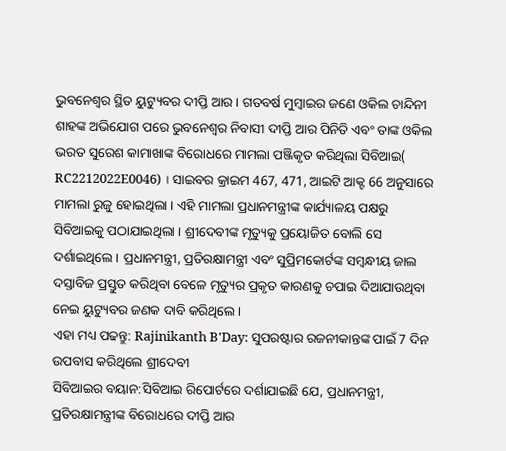ଭୁବନେଶ୍ବର ସ୍ଥିତ ୟୁଟ୍ୟୁବର ଦୀପ୍ତି ଆର । ଗତବର୍ଷ ମୁମ୍ବାଇର ଜଣେ ଓକିଲ ଚାନ୍ଦିନୀ ଶାହଙ୍କ ଅଭିଯୋଗ ପରେ ଭୁବନେଶ୍ବର ନିବାସୀ ଦୀପ୍ତି ଆର ପିନିତି ଏବଂ ତାଙ୍କ ଓକିଲ ଭରତ ସୁରେଶ କାମାଖାଙ୍କ ବିରୋଧରେ ମାମଲା ପଞ୍ଜିକୃତ କରିଥିଲା ସିବିଆଇ( RC2212022E0046) । ସାଇବର କ୍ରାଇମ 467, 471, ଆଇଟି ଆକ୍ଟ 66 ଅନୁସାରେ ମାମଲା ରୁଜୁ ହୋଇଥିଲା । ଏହି ମାମଲା ପ୍ରଧାନମନ୍ତ୍ରୀଙ୍କ କାର୍ଯ୍ୟାଳୟ ପକ୍ଷରୁ ସିବିଆଇକୁ ପଠାଯାଇଥିଲା । ଶ୍ରୀଦେବୀଙ୍କ ମୃତ୍ୟୁକୁ ପ୍ରୟୋଜିତ ବୋଲି ସେ ଦର୍ଶାଇଥିଲେ । ପ୍ରଧାନମନ୍ତ୍ରୀ, ପ୍ରତିରକ୍ଷାମନ୍ତ୍ରୀ ଏବଂ ସୁପ୍ରିମକୋର୍ଟଙ୍କ ସମ୍ବନ୍ଧୀୟ ଜାଲ ଦସ୍ତାବିଜ ପ୍ରସ୍ତୁତ କରିଥିବା ବେଳେ ମୃତ୍ୟୁର ପ୍ରକୃତ କାରଣକୁ ଚପାଇ ଦିଆଯାଉଥିବା ନେଇ ୟୁଟ୍ୟୁବର ଜଣକ ଦାବି କରିଥିଲେ ।
ଏହା ମଧ୍ୟ ପଢନ୍ତୁ: Rajinikanth B'Day: ସୁପରଷ୍ଟାର ରଜନୀକାନ୍ତଙ୍କ ପାଇଁ 7 ଦିନ ଉପବାସ କରିଥିଲେ ଶ୍ରୀଦେବୀ
ସିବିଆଇର ବୟାନ:ସିବିଆଇ ରିପୋର୍ଟରେ ଦର୍ଶାଯାଇଛି ଯେ, ପ୍ରଧାନମନ୍ତ୍ରୀ, ପ୍ରତିରକ୍ଷାମନ୍ତ୍ରୀଙ୍କ ବିରୋଧରେ ଦୀପ୍ତି ଆର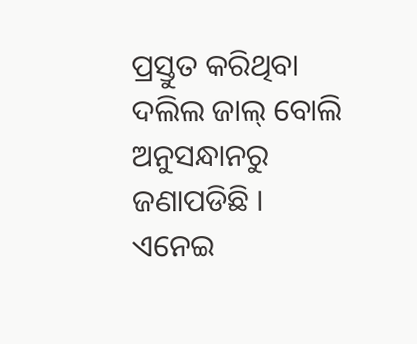ପ୍ରସ୍ତୁତ କରିଥିବା ଦଲିଲ ଜାଲ୍ ବୋଲି ଅନୁସନ୍ଧାନରୁ ଜଣାପଡିଛି । ଏନେଇ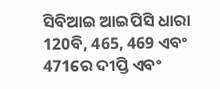ସିବିଆଇ ଆଇପିସି ଧାରା 120ବି, 465, 469 ଏବଂ 471ରେ ଦୀପ୍ତି ଏବଂ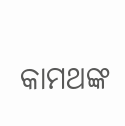କାମଥଙ୍କ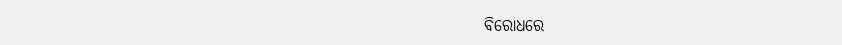ବିରୋଧରେ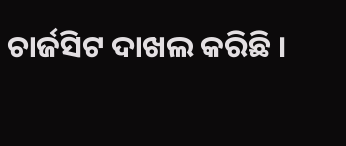ଚାର୍ଜସିଟ ଦାଖଲ କରିଛି ।